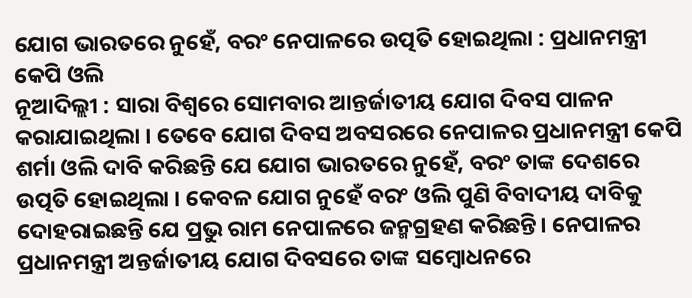ଯୋଗ ଭାରତରେ ନୁହେଁ, ବରଂ ନେପାଳରେ ଉତ୍ପତି ହୋଇଥିଲା : ପ୍ରଧାନମନ୍ତ୍ରୀ କେପି ଓଲି
ନୂଆଦିଲ୍ଲୀ : ସାରା ବିଶ୍ୱରେ ସୋମବାର ଆନ୍ତର୍ଜାତୀୟ ଯୋଗ ଦିବସ ପାଳନ କରାଯାଇଥିଲା । ତେବେ ଯୋଗ ଦିବସ ଅବସରରେ ନେପାଳର ପ୍ରଧାନମନ୍ତ୍ରୀ କେପି ଶର୍ମା ଓଲି ଦାବି କରିଛନ୍ତି ଯେ ଯୋଗ ଭାରତରେ ନୁହେଁ, ବରଂ ତାଙ୍କ ଦେଶରେ ଉତ୍ପତି ହୋଇଥିଲା । କେବଳ ଯୋଗ ନୁହେଁ ବରଂ ଓଲି ପୁଣି ବିବାଦୀୟ ଦାବିକୁ ଦୋହରାଇଛନ୍ତି ଯେ ପ୍ରଭୁ ରାମ ନେପାଳରେ ଜନ୍ମଗ୍ରହଣ କରିଛନ୍ତି। ନେପାଳର ପ୍ରଧାନମନ୍ତ୍ରୀ ଅନ୍ତର୍ଜାତୀୟ ଯୋଗ ଦିବସରେ ତାଙ୍କ ସମ୍ବୋଧନରେ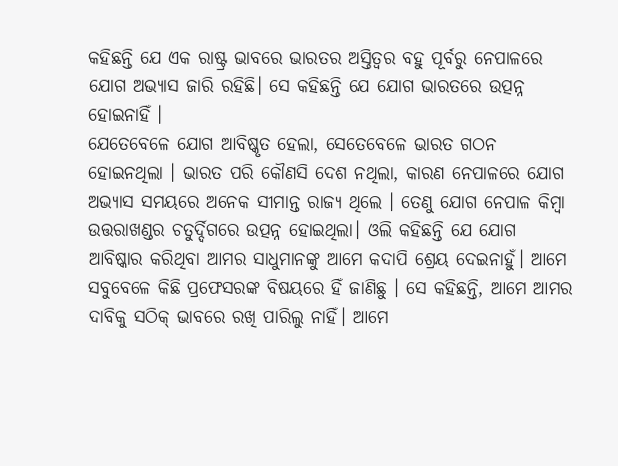କହିଛନ୍ତି ଯେ ଏକ ରାଷ୍ଟ୍ର ଭାବରେ ଭାରତର ଅସ୍ତିତ୍ୱର ବହୁ ପୂର୍ବରୁ ନେପାଳରେ ଯୋଗ ଅଭ୍ୟାସ ଜାରି ରହିଛି। ସେ କହିଛନ୍ତି ଯେ ଯୋଗ ଭାରତରେ ଉତ୍ପନ୍ନ ହୋଇନାହିଁ ।
ଯେତେବେଳେ ଯୋଗ ଆବିଷ୍କୃତ ହେଲା, ସେତେବେଳେ ଭାରତ ଗଠନ ହୋଇନଥିଲା । ଭାରତ ପରି କୌଣସି ଦେଶ ନଥିଲା, କାରଣ ନେପାଳରେ ଯୋଗ ଅଭ୍ୟାସ ସମୟରେ ଅନେକ ସୀମାନ୍ତ ରାଜ୍ୟ ଥିଲେ । ତେଣୁ ଯୋଗ ନେପାଳ କିମ୍ବା ଉତ୍ତରାଖଣ୍ଡର ଚତୁର୍ଦ୍ଦିଗରେ ଉତ୍ପନ୍ନ ହୋଇଥିଲା। ଓଲି କହିଛନ୍ତି ଯେ ଯୋଗ ଆବିଷ୍କାର କରିଥିବା ଆମର ସାଧୁମାନଙ୍କୁ ଆମେ କଦାପି ଶ୍ରେୟ ଦେଇନାହୁଁ। ଆମେ ସବୁବେଳେ କିଛି ପ୍ରଫେସରଙ୍କ ବିଷୟରେ ହିଁ ଜାଣିଛୁ । ସେ କହିଛନ୍ତି, ଆମେ ଆମର ଦାବିକୁ ସଠିକ୍ ଭାବରେ ରଖି ପାରିଲୁ ନାହିଁ। ଆମେ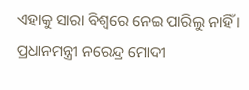ଏହାକୁ ସାରା ବିଶ୍ୱରେ ନେଇ ପାରିଲୁ ନାହିଁ । ପ୍ରଧାନମନ୍ତ୍ରୀ ନରେନ୍ଦ୍ର ମୋଦୀ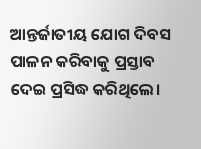ଆନ୍ତର୍ଜାତୀୟ ଯୋଗ ଦିବସ ପାଳନ କରିବାକୁ ପ୍ରସ୍ତାବ ଦେଇ ପ୍ରସିଦ୍ଧ କରିଥିଲେ।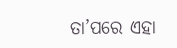ତା’ପରେ ଏହା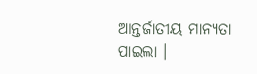ଆନ୍ତର୍ଜାତୀୟ ମାନ୍ୟତା ପାଇଲା ।